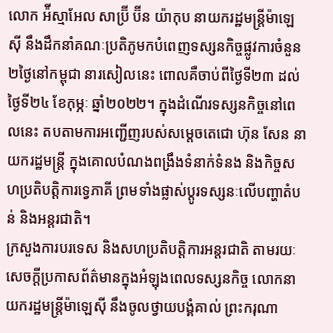លោក អ៉ីស្មាអែល សាប្រ៊ី ប៊ីន យ៉ាកុប នាយករដ្ឋមន្រ្តីម៉ាឡេស៊ី នឹងដឹកនាំគណៈប្រតិភូមកបំពេញទស្សនកិច្ចផ្លូវការចំនួន ២ថ្ងៃនៅកម្ពុជា នារសៀលនេះ ពោលគឺចាប់ពីថ្ងៃទី២៣ ដល់ថ្ងៃទី២៤ ខែកុម្ភៈ ឆ្នាំ២០២២។ ក្នុងដំណើរទស្សនកិច្ចនៅពេលនេះ តបតាមការអញ្ជើញរបស់សម្តេចតេជោ ហ៊ុន សែន នាយករដ្ឋមន្រ្តី ក្នុងគោលបំណងពង្រឹងទំនាក់ទំនង និងកិច្ចសហប្រតិបត្តិការទ្វេភាគី ព្រមទាំងផ្លាស់ប្តូរទស្សនៈលើបញ្ហាតំបន់ និងអន្តរជាតិ។
ក្រសួងការបរទេស និងសហប្រតិបត្តិការអន្តរជាតិ តាមរយៈសេចក្តីប្រកាសព័ត៌មានក្នុងអំឡុងពេលទស្សនកិច្ច លោកនាយករដ្ឋមន្រ្តីម៉ាឡេស៊ី នឹងចូលថ្វាយបង្គំគាល់ ព្រះករុណា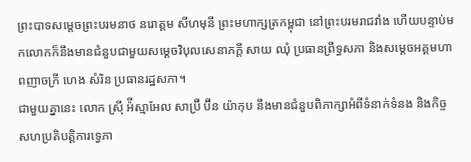ព្រះបាទសម្តេចព្រះបរមនាថ នរោត្តម សីហមុនី ព្រះមហាក្សត្រកម្ពុជា នៅព្រះបរមរាជវាំង ហើយបន្ទាប់មកលោកក៏នឹងមានជំនួបជាមួយសម្តេចវិបុលសេនាភក្តី សាយ ឈុំ ប្រធានព្រឹទ្ធសភា និងសម្តេចអគ្គមហាពញាចក្រី ហេង សំរិន ប្រធានរដ្ឋសភា។
ជាមួយគ្នានេះ លោក ស្រ៊ី អ៉ីស្មាអែល សាប្រ៊ី ប៊ីន យ៉ាកុប នឹងមានជំនួបពិភាក្សាអំពីទំនាក់ទំនង និងកិច្ចសហប្រតិបត្តិការទ្វេភា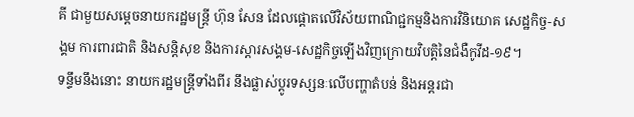គី ជាមួយសម្ដេចនាយករដ្ឋមន្រ្តី ហ៊ុន សែន ដែលផ្តោតលើវិស័យពាណិជ្ជកម្មនិងការវិនិយោគ សេដ្ឋកិច្ច-សង្គម ការពារជាតិ និងសន្តិសុខ និងការស្តារសង្គម-សេដ្ឋកិច្ចឡើងវិញក្រោយវិបត្តិនៃជំងឺកូវីដ-១៩។
ទន្ទឹមនឹងនោះ នាយករដ្ឋមន្រ្តីទាំងពីរ នឹងផ្លាស់ប្តូរទស្សនៈលើបញ្ហាតំបន់ និងអន្តរជា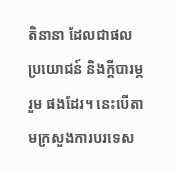តិនានា ដែលជាផលប្រយោជន៍ និងក្តីបារម្ភរួម ផងដែរ។ នេះបើតាមក្រសួងការបរទេស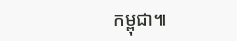កម្ពុជា៕